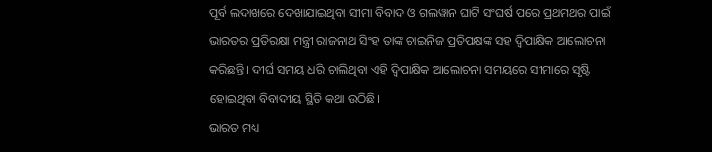ପୂର୍ବ ଲଦାଖରେ ଦେଖାଯାଇଥିବା ସୀମା ବିବାଦ ଓ ଗଲୱାନ ଘାଟି ସଂଘର୍ଷ ପରେ ପ୍ରଥମଥର ପାଇଁ ଭାରତର ପ୍ରତିରକ୍ଷା ମନ୍ତ୍ରୀ ରାଜନାଥ ସିଂହ ତାଙ୍କ ଚାଇନିଜ ପ୍ରତିପକ୍ଷଙ୍କ ସହ ଦ୍ୱିପାକ୍ଷିକ ଆଲୋଚନା କରିଛନ୍ତି। ଦୀର୍ଘ ସମୟ ଧରି ଚାଲିଥିବା ଏହି ଦ୍ୱିପାକ୍ଷିକ ଆଲୋଚନା ସମୟରେ ସୀମାରେ ସୃଷ୍ଟି ହୋଇଥିବା ବିବାଦୀୟ ସ୍ଥିତି କଥା ଉଠିଛି।
ଭାରତ ମଧ୍ୟ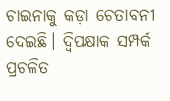ଚାଇନାକୁ କଡ଼ା ଚେତାବନୀ ଦେଇଛି। ଦ୍ୱିପକ୍ଷାକ ସମ୍ପର୍କ ପ୍ରଚଳିତ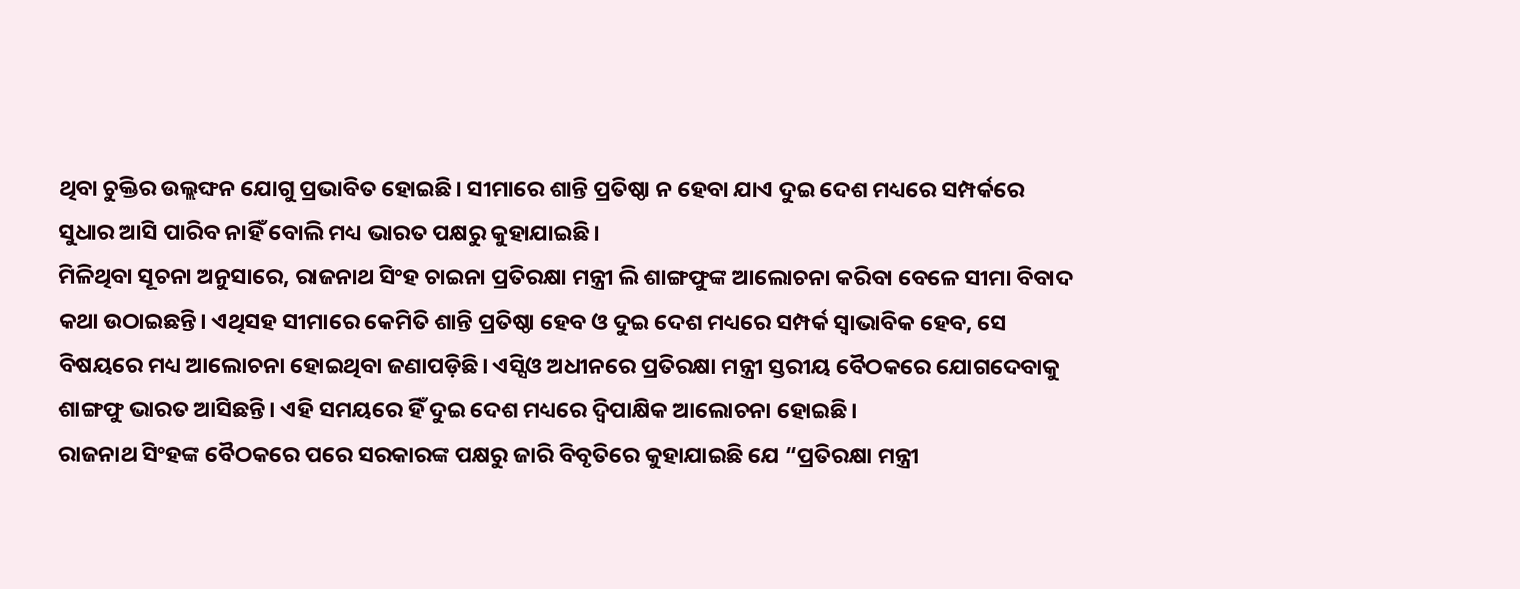ଥିବା ଚୁକ୍ତିର ଉଲ୍ଲଙ୍ଘନ ଯୋଗୁ ପ୍ରଭାବିତ ହୋଇଛି। ସୀମାରେ ଶାନ୍ତି ପ୍ରତିଷ୍ଠା ନ ହେବା ଯାଏ ଦୁଇ ଦେଶ ମଧ୍ୟରେ ସମ୍ପର୍କରେ ସୁଧାର ଆସି ପାରିବ ନାହିଁ ବୋଲି ମଧ୍ୟ ଭାରତ ପକ୍ଷରୁ କୁହାଯାଇଛି।
ମିଳିଥିବା ସୂଚନା ଅନୁସାରେ, ରାଜନାଥ ସିଂହ ଚାଇନା ପ୍ରତିରକ୍ଷା ମନ୍ତ୍ରୀ ଲି ଶାଙ୍ଗଫୁଙ୍କ ଆଲୋଚନା କରିବା ବେଳେ ସୀମା ବିବାଦ କଥା ଉଠାଇଛନ୍ତି। ଏଥିସହ ସୀମାରେ କେମିତି ଶାନ୍ତି ପ୍ରତିଷ୍ଠା ହେବ ଓ ଦୁଇ ଦେଶ ମଧ୍ୟରେ ସମ୍ପର୍କ ସ୍ୱାଭାବିକ ହେବ, ସେ ବିଷୟରେ ମଧ୍ୟ ଆଲୋଚନା ହୋଇଥିବା ଜଣାପଡ଼ିଛି। ଏସ୍ସିଓ ଅଧୀନରେ ପ୍ରତିରକ୍ଷା ମନ୍ତ୍ରୀ ସ୍ତରୀୟ ବୈଠକରେ ଯୋଗଦେବାକୁ ଶାଙ୍ଗଫୁ ଭାରତ ଆସିଛନ୍ତି। ଏହି ସମୟରେ ହିଁ ଦୁଇ ଦେଶ ମଧ୍ୟରେ ଦ୍ୱିପାକ୍ଷିକ ଆଲୋଚନା ହୋଇଛି।
ରାଜନାଥ ସିଂହଙ୍କ ବୈଠକରେ ପରେ ସରକାରଙ୍କ ପକ୍ଷରୁ ଜାରି ବିବୃତିରେ କୁହାଯାଇଛି ଯେ “ପ୍ରତିରକ୍ଷା ମନ୍ତ୍ରୀ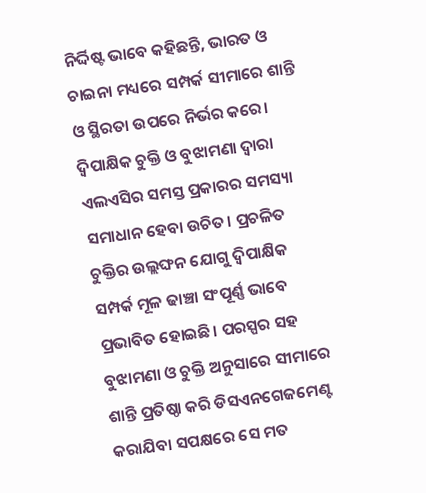ନିର୍ଦ୍ଦିଷ୍ଟ ଭାବେ କହିଛନ୍ତି, ଭାରତ ଓ ଚାଇନା ମଧ୍ୟରେ ସମ୍ପର୍କ ସୀମାରେ ଶାନ୍ତି ଓ ସ୍ଥିରତା ଉପରେ ନିର୍ଭର କରେ। ଦ୍ୱିପାକ୍ଷିକ ଚୁକ୍ତି ଓ ବୁଝାମଣା ଦ୍ୱାରା ଏଲଏସିର ସମସ୍ତ ପ୍ରକାରର ସମସ୍ୟା ସମାଧାନ ହେବା ଉଚିତ। ପ୍ରଚଳିତ ଚୁକ୍ତିର ଉଲ୍ଲଙ୍ଘନ ଯୋଗୁ ଦ୍ୱିପାକ୍ଷିକ ସମ୍ପର୍କ ମୂଳ ଢାଞ୍ଚା ସଂପୂର୍ଣ୍ଣ ଭାବେ ପ୍ରଭାବିତ ହୋଇଛି। ପରସ୍ପର ସହ ବୁଝାମଣା ଓ ଚୁକ୍ତି ଅନୁସାରେ ସୀମାରେ ଶାନ୍ତି ପ୍ରତିଷ୍ଠା କରି ଡିସଏନଗେଜମେଣ୍ଟ କରାଯିବା ସପକ୍ଷରେ ସେ ମତ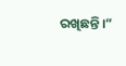ରଖିଛନ୍ତି।”